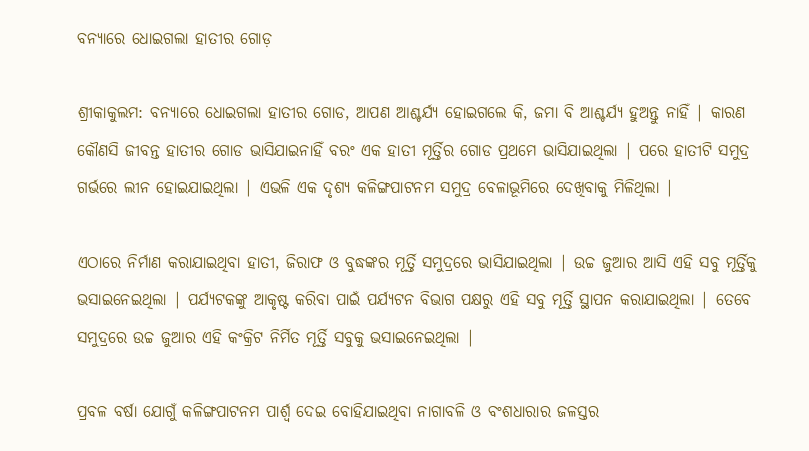ବନ୍ୟାରେ ଧୋଇଗଲା ହାତୀର ଗୋଡ଼

ଶ୍ରୀକାକୁଲମ: ବନ୍ୟାରେ ଧୋଇଗଲା ହାତୀର ଗୋଡ, ଆପଣ ଆଶ୍ଚର୍ଯ୍ୟ ହୋଇଗଲେ କି, ଜମା ବି ଆଶ୍ଚର୍ଯ୍ୟ ହୁଅନ୍ତୁ ନାହିଁ | କାରଣ କୌଣସି ଜୀବନ୍ତ ହାତୀର ଗୋଡ ଭାସିଯାଇନାହିଁ ବରଂ ଏକ ହାତୀ ମୂର୍ତ୍ତିର ଗୋଡ ପ୍ରଥମେ ଭାସିଯାଇଥିଲା | ପରେ ହାତୀଟି ସମୁଦ୍ର ଗର୍ଭରେ ଲୀନ ହୋଇଯାଇଥିଲା | ଏଭଳି ଏକ ଦୃଶ୍ୟ କଳିଙ୍ଗପାଟନମ ସମୁଦ୍ର ବେଳାଭୂମିରେ ଦେଖିବାକୁ ମିଳିଥିଲା |

ଏଠାରେ ନିର୍ମାଣ କରାଯାଇଥିବା ହାତୀ, ଜିରାଫ ଓ ବୁଦ୍ଧଙ୍କର ମୂର୍ତ୍ତି ସମୁଦ୍ରରେ ଭାସିଯାଇଥିଲା | ଉଚ୍ଚ ଜୁଆର ଆସି ଏହି ସବୁ ମୂର୍ତ୍ତିକୁ ଭସାଇନେଇଥିଲା | ପର୍ଯ୍ୟଟକଙ୍କୁ ଆକୃଷ୍ଟ କରିବା ପାଇଁ ପର୍ଯ୍ୟଟନ ବିଭାଗ ପକ୍ଷରୁ ଏହି ସବୁ ମୂର୍ତ୍ତି ସ୍ଥାପନ କରାଯାଇଥିଲା | ତେବେ ସମୁଦ୍ରରେ ଉଚ୍ଚ ଜୁଆର ଏହି କଂକ୍ରିଟ ନିର୍ମିତ ମୂର୍ତ୍ତି ସବୁକୁ ଭସାଇନେଇଥିଲା |

ପ୍ରବଳ ବର୍ଷା ଯୋଗୁଁ କଳିଙ୍ଗପାଟନମ ପାର୍ଶ୍ୱ ଦେଇ ବୋହିଯାଇଥିବା ନାଗାବଳି ଓ ବଂଶଧାରାର ଜଳସ୍ତର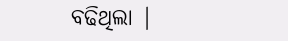ବଢିଥିଲା |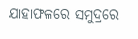ଯାହାଫଳରେ ସମୁଦ୍ରରେ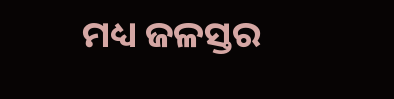ମଧ୍ୟ ଜଳସ୍ତର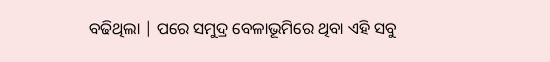ବଢିଥିଲା | ପରେ ସମୁଦ୍ର ବେଳାଭୂମିରେ ଥିବା ଏହି ସବୁ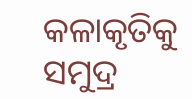କଳାକୃତିକୁ ସମୁଦ୍ର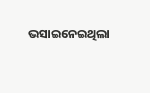ଭସାଇନେଇଥିଲା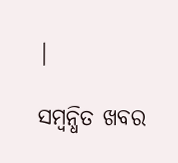|

ସମ୍ବନ୍ଧିତ ଖବର